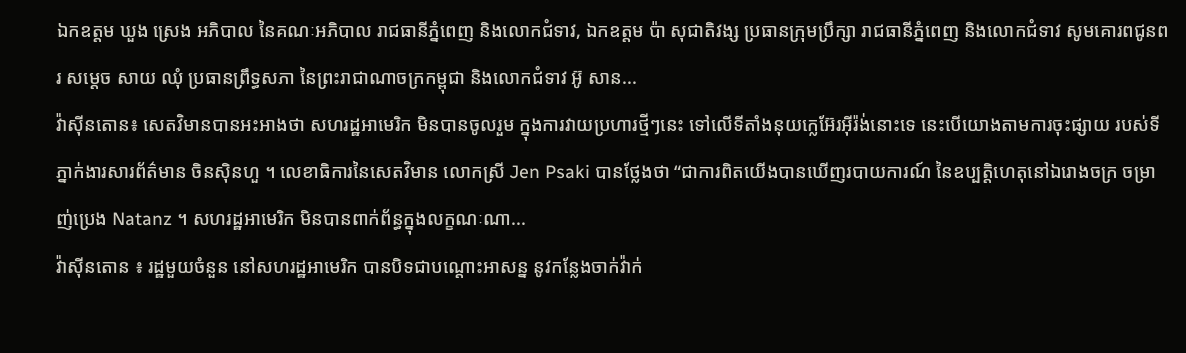ឯកឧត្តម ឃួង ស្រេង អភិបាល នៃគណៈអភិបាល រាជធានីភ្នំពេញ និងលោកជំទាវ, ឯកឧត្តម ប៉ា សុជាតិវង្ស ប្រធានក្រុមប្រឹក្សា រាជធានីភ្នំពេញ និងលោកជំទាវ សូមគោរពជូនពរ សម្ដេច សាយ ឈុំ ប្រធានព្រឹទ្ធសភា នៃព្រះរាជាណាចក្រកម្ពុជា និងលោកជំទាវ អ៊ូ សាន...
វ៉ាស៊ីនតោន៖ សេតវិមានបានអះអាងថា សហរដ្ឋអាមេរិក មិនបានចូលរួម ក្នុងការវាយប្រហារថ្មីៗនេះ ទៅលើទីតាំងនុយក្លេអ៊ែរអ៊ីរ៉ង់នោះទេ នេះបើយោងតាមការចុះផ្សាយ របស់ទីភ្នាក់ងារសារព័ត៌មាន ចិនស៊ិនហួ ។ លេខាធិការនៃសេតវិមាន លោកស្រី Jen Psaki បានថ្លែងថា “ជាការពិតយើងបានឃើញរបាយការណ៍ នៃឧប្បត្តិហេតុនៅឯរោងចក្រ ចម្រាញ់ប្រេង Natanz ។ សហរដ្ឋអាមេរិក មិនបានពាក់ព័ន្ធក្នុងលក្ខណៈណា...
វ៉ាស៊ីនតោន ៖ រដ្ឋមួយចំនួន នៅសហរដ្ឋអាមេរិក បានបិទជាបណ្តោះអាសន្ន នូវកន្លែងចាក់វ៉ាក់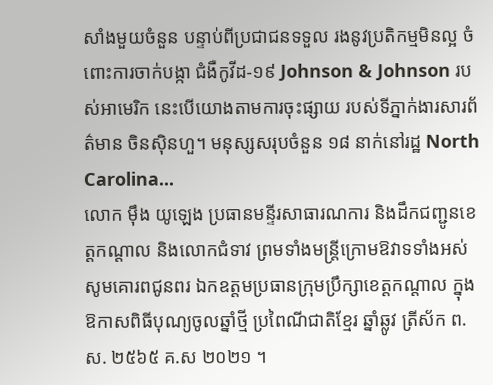សាំងមួយចំនួន បន្ទាប់ពីប្រជាជនទទួល រងនូវប្រតិកម្មមិនល្អ ចំពោះការចាក់បង្កា ជំងឺកូវីដ-១៩ Johnson & Johnson របស់អាមេរិក នេះបើយោងតាមការចុះផ្សាយ របស់ទីភ្នាក់ងារសារព័ត៌មាន ចិនស៊ិនហួ។ មនុស្សសរុបចំនួន ១៨ នាក់នៅរដ្ឋ North Carolina...
លោក ម៉ឹង យូឡេង ប្រធានមន្ទីរសាធារណការ និងដឹកជញ្ជូនខេត្តកណ្តាល និងលោកជំទាវ ព្រមទាំងមន្ត្រីក្រោមឱវាទទាំងអស់ សូមគោរពជូនពរ ឯកឧត្តមប្រធានក្រុមប្រឹក្សាខេត្តកណ្តាល ក្នុងឱកាសពិធីបុណ្យចូលឆ្នាំថ្មី ប្រពៃណីជាតិខ្មែរ ឆ្នាំឆ្លូវ ត្រីស័ក ព.ស. ២៥៦៥ គ.ស ២០២១ ។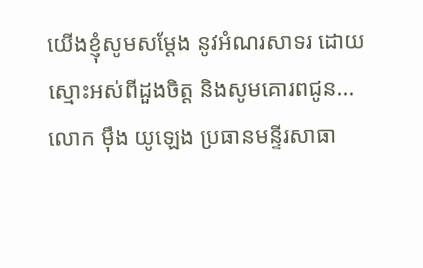យើងខ្ញុំសូមសម្តែង នូវអំណរសាទរ ដោយស្មោះអស់ពីដួងចិត្ត និងសូមគោរពជូន...
លោក ម៉ឹង យូឡេង ប្រធានមន្ទីរសាធា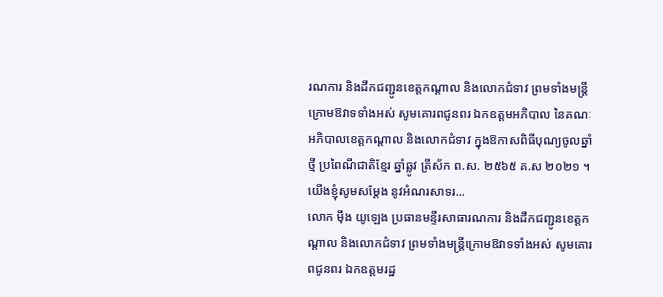រណការ និងដឹកជញ្ជូនខេត្តកណ្តាល និងលោកជំទាវ ព្រមទាំងមន្ត្រីក្រោមឱវាទទាំងអស់ សូមគោរពជូនពរ ឯកឧត្តមអភិបាល នៃគណៈអភិបាលខេត្តកណ្តាល និងលោកជំទាវ ក្នុងឱកាសពិធីបុណ្យចូលឆ្នាំថ្មី ប្រពៃណីជាតិខ្មែរ ឆ្នាំឆ្លូវ ត្រីស័ក ព.ស. ២៥៦៥ គ.ស ២០២១ ។ យើងខ្ញុំសូមសម្តែង នូវអំណរសាទរ...
លោក ម៉ឹង យូឡេង ប្រធានមន្ទីរសាធារណការ និងដឹកជញ្ជូនខេត្តកណ្តាល និងលោកជំទាវ ព្រមទាំងមន្ត្រីក្រោមឱវាទទាំងអស់ សូមគោរពជូនពរ ឯកឧត្តមរដ្ឋ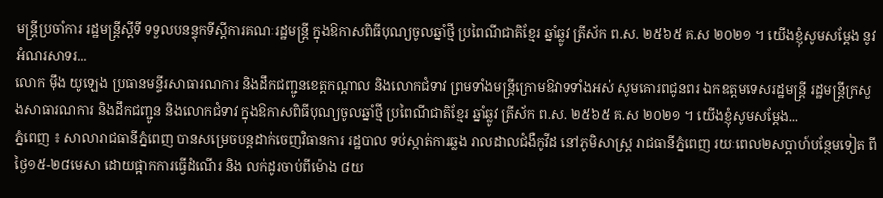មន្ត្រីប្រចាំការ រដ្ឋមន្ត្រីស្តីទី ទទួលបនន្ទុកទីស្តីការគណៈរដ្ឋមន្ត្រី ក្នុងឱកាសពិធីបុណ្យចូលឆ្នាំថ្មី ប្រពៃណីជាតិខ្មែរ ឆ្នាំឆ្លូវ ត្រីស័ក ព.ស. ២៥៦៥ គ.ស ២០២១ ។ យើងខ្ញុំសូមសម្តែង នូវអំណរសាទរ...
លោក ម៉ឹង យូឡេង ប្រធានមន្ទីរសាធារណការ និងដឹកជញ្ជូនខេត្តកណ្តាល និងលោកជំទាវ ព្រមទាំងមន្ត្រីក្រោមឱវាទទាំងអស់ សូមគោរពជូនពរ ឯកឧត្តមទេសរដ្ឋមន្ត្រី រដ្ឋមន្ត្រីក្រសួងសាធារណការ និងដឹកជញ្ជូន និងលោកជំទាវ ក្នុងឱកាសពិធីបុណ្យចូលឆ្នាំថ្មី ប្រពៃណីជាតិខ្មែរ ឆ្នាំឆ្លូវ ត្រីស័ក ព.ស. ២៥៦៥ គ.ស ២០២១ ។ យើងខ្ញុំសូមសម្តែង...
ភ្នំពេញ ៖ សាលារាជធានីភ្នំពេញ បានសម្រេចបន្តដាក់ចេញវិធានការ រដ្ឋបាល ទប់ស្កាត់ការឆ្លង រាលដាលជំងឺកូវីដ នៅភូមិសាស្រ្ត រាជធានីភ្នំពេញ រយៈពេល២សប្តាហ៍បន្ថែមទៀត ពីថ្ងៃ១៥-២៨មេសា ដោយផ្អាកការធ្វើដំណើរ និង លក់ដូរចាប់ពីម៉ោង ៨យ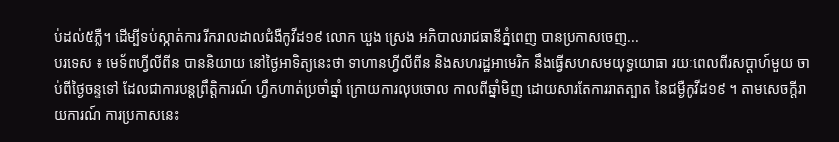ប់ដល់៥ភ្លឺ។ ដើម្បីទប់ស្កាត់ការ រីករាលដាលជំងឺកូវីដ១៩ លោក ឃួង ស្រេង អភិបាលរាជធានីភ្នំពេញ បានប្រកាសចេញ...
បរទេស ៖ មេទ័ពហ្វីលីពីន បាននិយាយ នៅថ្ងៃអាទិត្យនេះថា ទាហានហ្វីលីពីន និងសហរដ្ឋអាមេរិក នឹងធ្វើសហសមយុទ្ធយោធា រយៈពេលពីរសប្ដាហ៍មួយ ចាប់ពីថ្ងៃចន្ទទៅ ដែលជាការបន្តព្រឹត្តិការណ៍ ហ្វឹកហាត់ប្រចាំឆ្នាំ ក្រោយការលុបចោល កាលពីឆ្នាំមិញ ដោយសារតែការរាតត្បាត នៃជម្ងឺកូវីដ១៩ ។ តាមសេចក្តីរាយការណ៍ ការប្រកាសនេះ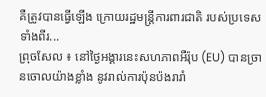គឺត្រូវបានធ្វើឡើង ក្រោយរដ្ឋមន្ត្រីការពារជាតិ របស់ប្រទេសទាំងពីរ...
ព្រុចសែល ៖ នៅថ្ងៃអង្គារនេះសហភាពអឺរ៉ុប (EU) បានច្រានចោលយ៉ាងខ្លាំង នូវរាល់ការប៉ុនប៉ងរារាំ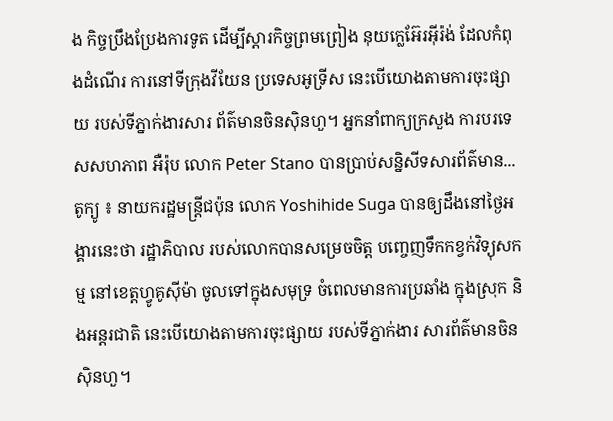ង កិច្ចប្រឹងប្រែងការទូត ដើម្បីស្តារកិច្ចព្រមព្រៀង នុយក្លេអ៊ែរអ៊ីរ៉ង់ ដែលកំពុងដំណើរ ការនៅទីក្រុងវីយែន ប្រទេសអូទ្រីស នេះបើយោងតាមការចុះផ្សាយ របស់ទីភ្នាក់ងារសារ ព័ត៌មានចិនស៊ិនហួ។ អ្នកនាំពាក្យក្រសួង ការបរទេសសហភាព អឺរ៉ុប លោក Peter Stano បានប្រាប់សន្និសីទសារព័ត៌មាន...
តូក្យូ ៖ នាយករដ្ឋមន្រ្តីជប៉ុន លោក Yoshihide Suga បានឲ្យដឹងនៅថ្ងៃអង្គារនេះថា រដ្ឋាភិបាល របស់លោកបានសម្រេចចិត្ត បញ្ចេញទឹកកខ្វក់វិទ្យុសកម្ម នៅខេត្តហ្វូគូស៊ីម៉ា ចូលទៅក្នុងសមុទ្រ ចំពេលមានការប្រឆាំង ក្នុងស្រុក និងអន្តរជាតិ នេះបើយោងតាមការចុះផ្សាយ របស់ទីភ្នាក់ងារ សារព័ត៌មានចិនស៊ិនហួ។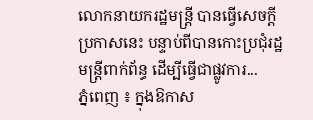លោកនាយករដ្ឋមន្រ្តី បានធ្វើសេចក្តីប្រកាសនេះ បន្ទាប់ពីបានកោះប្រជុំរដ្ឋមន្រ្តីពាក់ព័ន្ធ ដើម្បីធ្វើជាផ្លូវការ...
ភ្នំពេញ ៖ ក្នុងឱកាស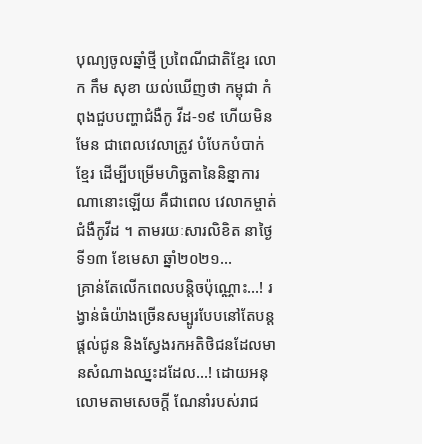បុណ្យចូលឆ្នាំថ្មី ប្រពៃណីជាតិខ្មែរ លោក កឹម សុខា យល់ឃើញថា កម្ពុជា កំពុងជួបបញ្ហាជំងឺកូ វីដ-១៩ ហើយមិនមែន ជាពេលវេលាត្រូវ បំបែកបំបាក់ខ្មែរ ដើម្បីបម្រើមហិច្ឆតានៃនិន្នាការណានោះឡើយ គឺជាពេល វេលាកម្ចាត់ជំងឺកូវីដ ។ តាមរយៈសារលិខិត នាថ្ងៃទី១៣ ខែមេសា ឆ្នាំ២០២១...
គ្រាន់តែលើកពេលបន្តិចប៉ុណ្ណោះ…! រង្វាន់ធំយ៉ាងច្រើនសម្បូរបែបនៅតែបន្តផ្តល់ជូន និងស្វែងរកអតិថិជនដែលមានសំណាងឈ្នះដដែល…! ដោយអនុលោមតាមសេចក្តី ណែនាំរបស់រាជ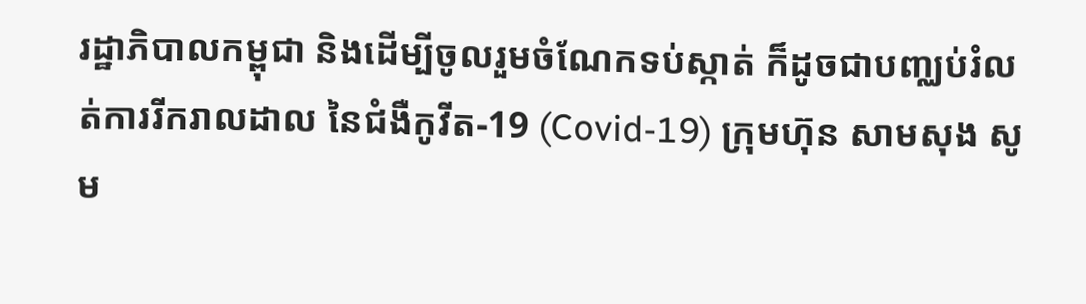រដ្ឋាភិបាលកម្ពុជា និងដើម្បីចូលរួមចំណែកទប់ស្កាត់ ក៏ដូចជាបញ្ឈប់រំលត់ការរីករាលដាល នៃជំងឺកូវីត-19 (Covid-19) ក្រុមហ៊ុន សាមសុង សូម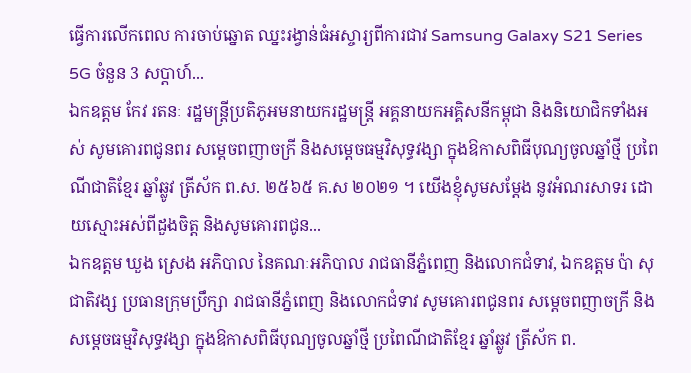ធ្វើការលើកពេល ការចាប់ឆ្នោត ឈ្នះរង្វាន់ធំអស្ចារ្យពីការជាវ Samsung Galaxy S21 Series 5G ចំនួន 3 សប្តាហ៍...
ឯកឧត្តម កែវ រតនៈ រដ្ឋមន្ត្រីប្រតិភូអមនាយករដ្ឋមន្ត្រី អគ្គនាយកអគ្គិសនីកម្ពុជា និងនិយោជិកទាំងអស់ សូមគោរពជូនពរ សម្ដេចពញាចក្រី និងសម្តេចធម្មវិសុទ្ធវង្សា ក្នុងឱកាសពិធីបុណ្យចូលឆ្នាំថ្មី ប្រពៃណីជាតិខ្មែរ ឆ្នាំឆ្លូវ ត្រីស័ក ព.ស. ២៥៦៥ គ.ស ២០២១ ។ យើងខ្ញុំសូមសម្តែង នូវអំណរសាទរ ដោយស្មោះអស់ពីដួងចិត្ត និងសូមគោរពជូន...
ឯកឧត្តម ឃួង ស្រេង អភិបាល នៃគណៈអភិបាល រាជធានីភ្នំពេញ និងលោកជំទាវ, ឯកឧត្តម ប៉ា សុជាតិវង្ស ប្រធានក្រុមប្រឹក្សា រាជធានីភ្នំពេញ និងលោកជំទាវ សូមគោរពជូនពរ សម្ដេចពញាចក្រី និងសម្តេចធម្មវិសុទ្ធវង្សា ក្នុងឱកាសពិធីបុណ្យចូលឆ្នាំថ្មី ប្រពៃណីជាតិខ្មែរ ឆ្នាំឆ្លូវ ត្រីស័ក ព.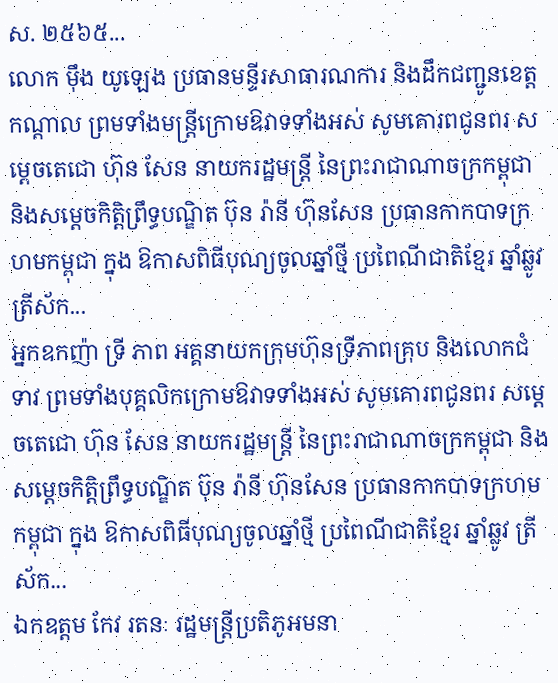ស. ២៥៦៥...
លោក ម៉ឹង យូឡេង ប្រធានមន្ទីរសាធារណការ និងដឹកជញ្ជូនខេត្តកណ្តាល ព្រមទាំងមន្ត្រីក្រោមឱវាទទាំងអស់ សូមគោរពជូនពរ សម្ដេចតេជោ ហ៊ុន សែន នាយករដ្ឋមន្ត្រី នៃព្រះរាជាណាចក្រកម្ពុជា និងសម្តេចកិត្តិព្រឹទ្ធបណ្ឌិត ប៊ុន រ៉ានី ហ៊ុនសែន ប្រធានកាកបាទក្រហមកម្ពុជា ក្នុង ឱកាសពិធីបុណ្យចូលឆ្នាំថ្មី ប្រពៃណីជាតិខ្មែរ ឆ្នាំឆ្លូវ ត្រីស័ក...
អ្នកឧកញ៉ា ទ្រី ភាព អគ្គនាយកក្រុមហ៊ុនទី្រភាពគ្រុប និងលោកជំទាវ ព្រមទាំងបុគ្គលិកក្រោមឱវាទទាំងអស់ សូមគោរពជូនពរ សម្ដេចតេជោ ហ៊ុន សែន នាយករដ្ឋមន្ត្រី នៃព្រះរាជាណាចក្រកម្ពុជា និងសម្តេចកិត្តិព្រឹទ្ធបណ្ឌិត ប៊ុន រ៉ានី ហ៊ុនសែន ប្រធានកាកបាទក្រហមកម្ពុជា ក្នុង ឱកាសពិធីបុណ្យចូលឆ្នាំថ្មី ប្រពៃណីជាតិខ្មែរ ឆ្នាំឆ្លូវ ត្រីស័ក...
ឯកឧត្តម កែវ រតនៈ រដ្ឋមន្ត្រីប្រតិភូអមនា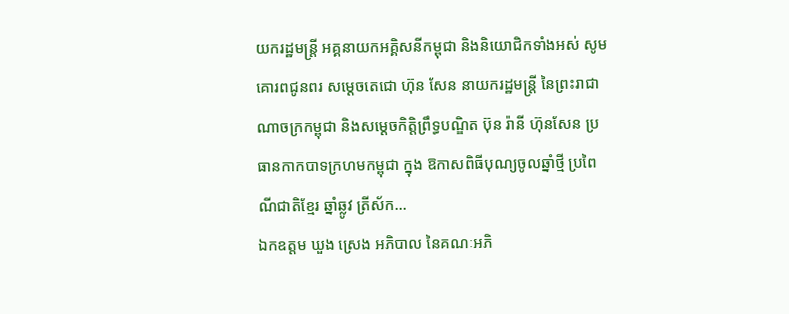យករដ្ឋមន្ត្រី អគ្គនាយកអគ្គិសនីកម្ពុជា និងនិយោជិកទាំងអស់ សូមគោរពជូនពរ សម្ដេចតេជោ ហ៊ុន សែន នាយករដ្ឋមន្ត្រី នៃព្រះរាជាណាចក្រកម្ពុជា និងសម្តេចកិត្តិព្រឹទ្ធបណ្ឌិត ប៊ុន រ៉ានី ហ៊ុនសែន ប្រធានកាកបាទក្រហមកម្ពុជា ក្នុង ឱកាសពិធីបុណ្យចូលឆ្នាំថ្មី ប្រពៃណីជាតិខ្មែរ ឆ្នាំឆ្លូវ ត្រីស័ក...
ឯកឧត្តម ឃួង ស្រេង អភិបាល នៃគណៈអភិ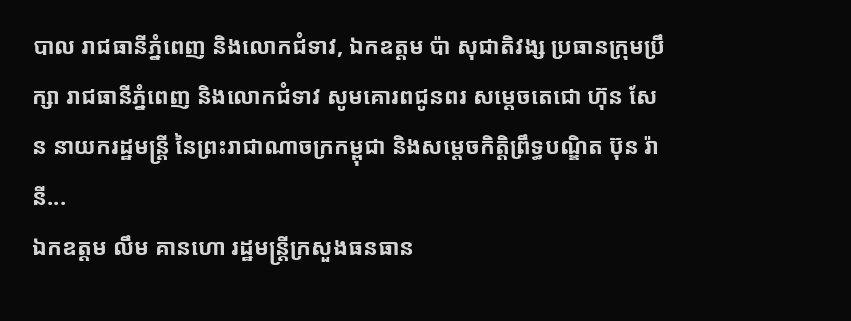បាល រាជធានីភ្នំពេញ និងលោកជំទាវ, ឯកឧត្តម ប៉ា សុជាតិវង្ស ប្រធានក្រុមប្រឹក្សា រាជធានីភ្នំពេញ និងលោកជំទាវ សូមគោរពជូនពរ សម្ដេចតេជោ ហ៊ុន សែន នាយករដ្ឋមន្ត្រី នៃព្រះរាជាណាចក្រកម្ពុជា និងសម្តេចកិត្តិព្រឹទ្ធបណ្ឌិត ប៊ុន រ៉ានី...
ឯកឧត្តម លឹម គានហោ រដ្ឋមន្ត្រីក្រសួងធនធាន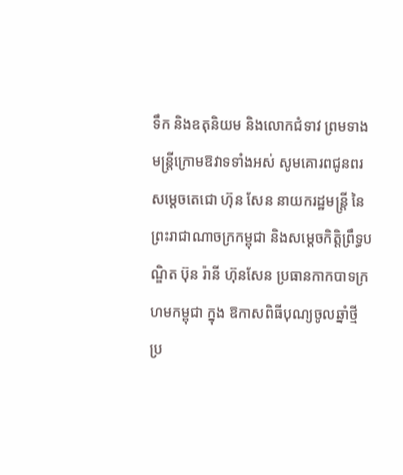ទឹក និងឧតុនិយម និងលោកជំទាវ ព្រមទាងមន្ត្រីក្រោមឱវាទទាំងអស់ សូមគោរពជូនពរ សម្ដេចតេជោ ហ៊ុន សែន នាយករដ្ឋមន្ត្រី នៃព្រះរាជាណាចក្រកម្ពុជា និងសម្តេចកិត្តិព្រឹទ្ធបណ្ឌិត ប៊ុន រ៉ានី ហ៊ុនសែន ប្រធានកាកបាទក្រហមកម្ពុជា ក្នុង ឱកាសពិធីបុណ្យចូលឆ្នាំថ្មី ប្រ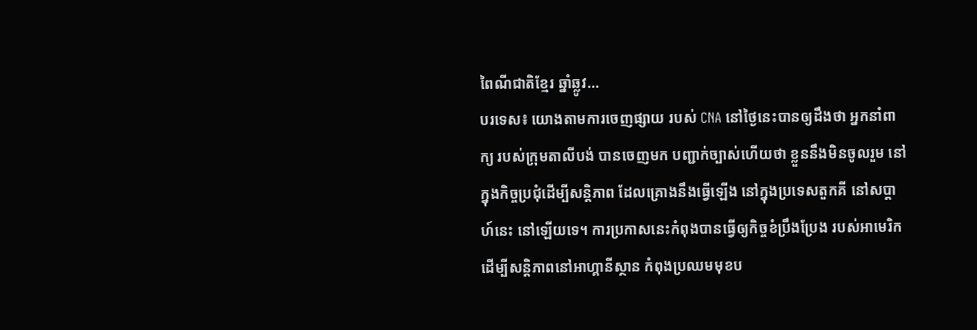ពៃណីជាតិខ្មែរ ឆ្នាំឆ្លូវ...
បរទេស៖ យោងតាមការចេញផ្សាយ របស់ CNA នៅថ្ងៃនេះបានឲ្យដឹងថា អ្នកនាំពាក្យ របស់ក្រុមតាលីបង់ បានចេញមក បញ្ជាក់ច្បាស់ហើយថា ខ្លួននឹងមិនចូលរួម នៅក្នុងកិច្ចប្រជុំដើម្បីសន្តិភាព ដែលគ្រោងនឹងធ្វើឡើង នៅក្នុងប្រទេសតួកគី នៅសប្តាហ៍នេះ នៅឡើយទេ។ ការប្រកាសនេះកំពុងបានធ្វើឲ្យកិច្ចខំប្រឹងប្រែង របស់អាមេរិក ដើម្បីសន្តិភាពនៅអាហ្គានីស្ថាន កំពុងប្រឈមមុខប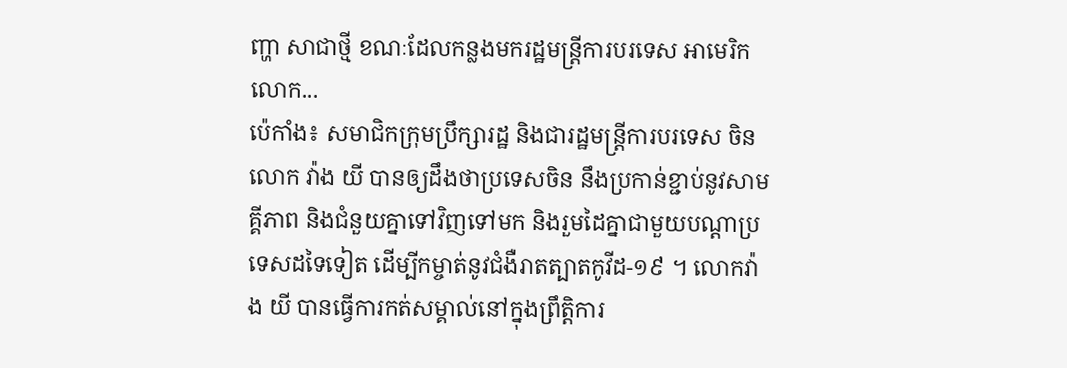ញ្ហា សាជាថ្មី ខណៈដែលកន្លងមករដ្ឋមន្ត្រីការបរទេស អាមេរិកលោក...
ប៉េកាំង៖ សមាជិកក្រុមប្រឹក្សារដ្ឋ និងជារដ្ឋមន្រ្តីការបរទេស ចិនលោក វ៉ាង យី បានឲ្យដឹងថាប្រទេសចិន នឹងប្រកាន់ខ្ជាប់នូវសាមគ្គីភាព និងជំនួយគ្នាទៅវិញទៅមក និងរួមដៃគ្នាជាមួយបណ្តាប្រទេសដទៃទៀត ដើម្បីកម្ចាត់នូវជំងឺរាតត្បាតកូវីដ-១៩ ។ លោកវ៉ាង យី បានធ្វើការកត់សម្គាល់នៅក្នុងព្រឹត្តិការ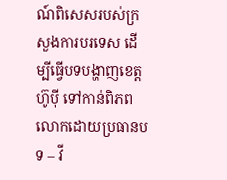ណ៍ពិសេសរបស់ក្រសួងការបរទេស ដើម្បីធ្វើបទបង្ហាញខេត្តហ៊ូប៉ី ទៅកាន់ពិភពលោកដោយប្រធានបទ – វី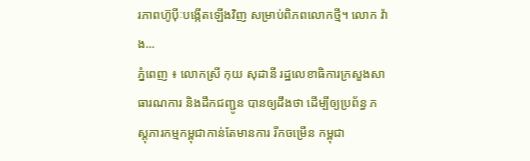រភាពហ៊ូប៉ីៈបង្កើតឡើងវិញ សម្រាប់ពិភពលោកថ្មី។ លោក វ៉ាង...
ភ្នំពេញ ៖ លោកស្រី កុយ សុដានី រដ្ឋលេខាធិការក្រសួងសាធារណការ និងដឹកជញ្ជូន បានឲ្យដឹងថា ដើម្បីឲ្យប្រព័ន្ធ ភស្តុភារកម្មកម្ពុជាកាន់តែមានការ រីកចម្រើន កម្ពុជា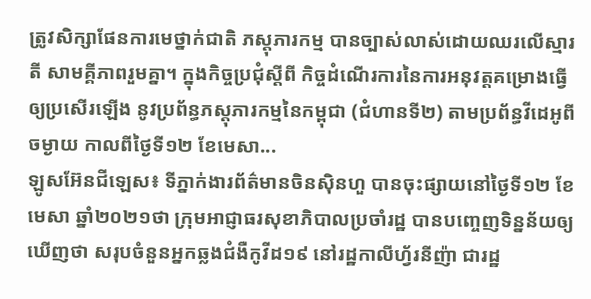ត្រូវសិក្សាផែនការមេថ្នាក់ជាតិ ភស្តុភារកម្ម បានច្បាស់លាស់ដោយឈរលើស្មារតី សាមគ្គីភាពរួមគ្នា។ ក្នុងកិច្ចប្រជុំស្តីពី កិច្ចដំណើរការនៃការអនុវត្តគម្រោងធ្វើឲ្យប្រសើរឡើង នូវប្រព័ន្ធភស្តុភារកម្មនៃកម្ពុជា (ជំហានទី២) តាមប្រព័ន្ធវីដេអូពីចម្ងាយ កាលពីថ្ងៃទី១២ ខែមេសា...
ឡូសអ៊ែនជីឡេស៖ ទីភ្នាក់ងារព័ត៌មានចិនស៊ិនហួ បានចុះផ្សាយនៅថ្ងៃទី១២ ខែមេសា ឆ្នាំ២០២១ថា ក្រុមអាជ្ញាធរសុខាភិបាលប្រចាំរដ្ឋ បានបញ្ចេញទិន្នន័យឲ្យឃើញថា សរុបចំនួនអ្នកឆ្លងជំងឺកូវីដ១៩ នៅរដ្ឋកាលីហ្វ័រនីញ៉ា ជារដ្ឋ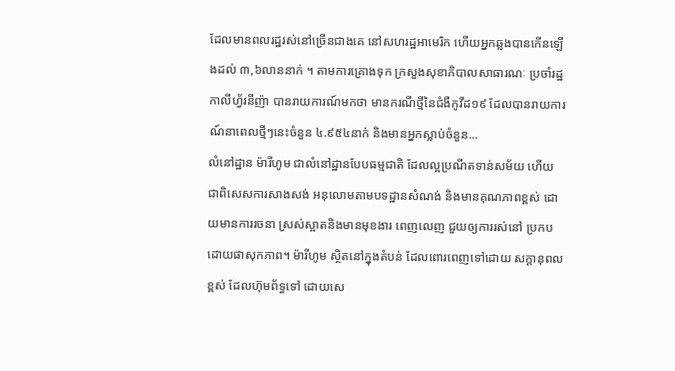ដែលមានពលរដ្ឋរស់នៅច្រើនជាងគេ នៅសហរដ្ឋអាមេរិក ហើយអ្នកឆ្លងបានកើនឡើងដល់ ៣,៦លាននាក់ ។ តាមការគ្រោងទុក ក្រសួងសុខាភិបាលសាធារណៈ ប្រចាំរដ្ឋកាលីហ្វ័រនីញ៉ា បានរាយការណ៍មកថា មានករណីថ្មីនៃជំងឺកូវីដ១៩ ដែលបានរាយការណ៍នាពេលថ្មីៗនេះចំនួន ៤.៩៥៤នាក់ និងមានអ្នកស្លាប់ចំនួន...
លំនៅដ្ឋាន ម៉ារីហូម ជាលំនៅដ្ឋានបែបធម្មជាតិ ដែលល្អប្រណីតទាន់សម័យ ហើយជាពិសេសការសាងសង់ អនុលោមតាមបទដ្ឋានសំណង់ និងមានគុណភាពខ្ពស់ ដោយមានការរចនា ស្រស់ស្អាតនិងមានមុខងារ ពេញលេញ ជួយឲ្យការរស់នៅ ប្រកបដោយផាសុកភាព។ ម៉ារីហូម ស្ថិតនៅក្នុងតំបន់ ដែលពោរពេញទៅដោយ សក្តានុពលខ្ពស់ ដែលហ៊ុមព័ទ្ធទៅ ដោយសេ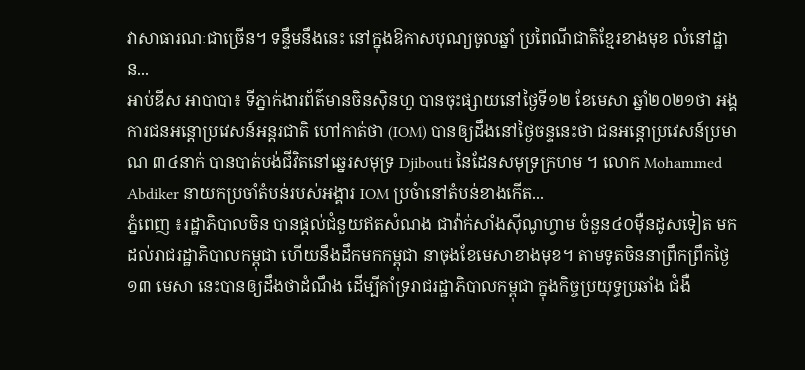វាសាធារណៈជាច្រើន។ ទន្ទឹមនឹងនេះ នៅក្នុងឱកាសបុណ្យចូលឆ្នាំ ប្រពៃណីជាតិខ្មែរខាងមុខ លំនៅដ្ឋាន...
អាប់ឌីស អាបាបា៖ ទីភ្នាក់ងារព័ត៌មានចិនស៊ិនហួ បានចុះផ្សាយនៅថ្ងៃទី១២ ខែមេសា ឆ្នាំ២០២១ថា អង្គការជនអន្តោប្រវេសន៍អន្តរជាតិ ហៅកាត់ថា (IOM) បានឲ្យដឹងនៅថ្ងៃចន្ទនេះថា ជនអន្តោប្រវេសន៍ប្រមាណ ៣៤នាក់ បានបាត់បង់ជីវិតនៅឆ្នេរសមុទ្រ Djibouti នៃដែនសមុទ្រក្រហម ។ លោក Mohammed Abdiker នាយកប្រចាំតំបន់របស់អង្គារ IOM ប្រចំានៅតំបន់ខាងកើត...
ភ្នំពេញ ៖រដ្ឋាភិបាលចិន បានផ្តល់ជំនួយឥតសំណង ជាវ៉ាក់សាំងស៊ីណូហ្វាម ចំនួន៤០ម៉ឺនដូសទៀត មកដល់រាជរដ្ឋាភិបាលកម្ពុជា ហើយនឹងដឹកមកកម្ពុជា នាចុងខែមេសាខាងមុខ។ តាមទូតចិននាព្រឹកព្រឹកថ្ងៃ១៣ មេសា នេះបានឲ្យដឹងថាដំណឹង ដើម្បីគាំទ្ររាជរដ្ឋាភិបាលកម្ពុជា ក្នុងកិច្ចប្រយុទ្ធប្រឆាំង ជំងឺ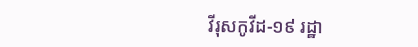វីរុសកូវីដ-១៩ រដ្ឋា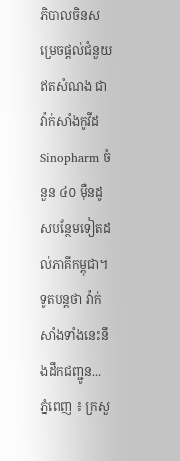ភិបាលចិនសម្រេចផ្តល់ជំនួយឥតសំណង ជាវ៉ាក់សាំងកូវីដ Sinopharm ចំនួន ៤០ ម៉ឺនដូសបន្ថែមទៀតដល់ភាគីកម្ពុជា។ ទូតបន្តថា វ៉ាក់សាំងទាំងនេះនឹងដឹកជញ្ជូន...
ភ្នំពេញ ៖ ក្រសួ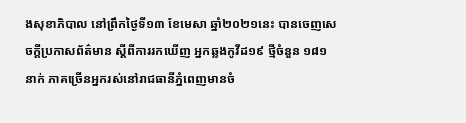ងសុខាភិបាល នៅព្រឹកថ្ងៃទី១៣ ខែមេសា ឆ្នាំ២០២១នេះ បានចេញសេចក្តីប្រកាសព័ត៌មាន ស្ដីពីការរកឃើញ អ្នកឆ្លងកូវីដ១៩ ថ្មីចំនួន ១៨១នាក់ ភាគច្រើនអ្នករស់នៅរាជធានីភ្នំពេញមានចំ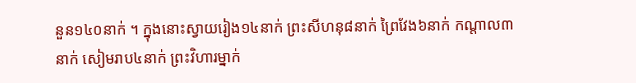នួន១៤០នាក់ ។ ក្នុងនោះស្វាយរៀង១៤នាក់ ព្រះសីហនុ៨នាក់ ព្រៃវែង៦នាក់ កណ្តាល៣នាក់ សៀមរាប៤នាក់ ព្រះវិហារម្នាក់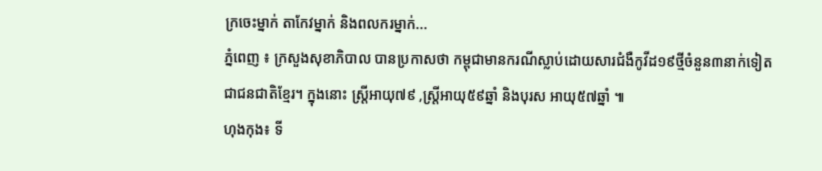ក្រចេះម្នាក់ តាកែវម្នាក់ និងពលករម្នាក់...
ភ្នំពេញ ៖ ក្រសួងសុខាភិបាល បានប្រកាសថា កម្ពុជាមានករណីស្លាប់ដោយសារជំងឺកូវីដ១៩ថ្មីចំនួន៣នាក់ទៀតជាជនជាតិខ្មែរ។ ក្នុងនោះ ស្រ្តីអាយុ៧៩ ,ស្រ្តីអាយុ៥៩ឆ្នាំ និងបុរស អាយុ៥៧ឆ្នាំ ៕
ហុងកុង៖ ទី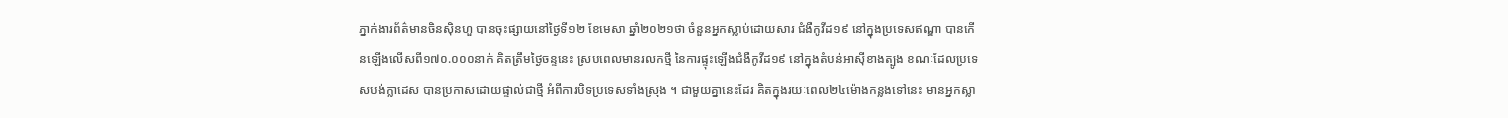ភ្នាក់ងារព័ត៌មានចិនស៊ិនហួ បានចុះផ្សាយនៅថ្ងៃទី១២ ខែមេសា ឆ្នាំ២០២១ថា ចំនួនអ្នកស្លាប់ដោយសារ ជំងឺកូវីដ១៩ នៅក្នុងប្រទេសឥណ្ឌា បានកើនឡើងលើសពី១៧០.០០០នាក់ គិតត្រឹមថ្ងៃចន្ទនេះ ស្របពេលមានរលកថ្មី នៃការផ្ទុះឡើងជំងឺកូវីដ១៩ នៅក្នុងតំបន់អាស៊ីខាងត្បូង ខណៈដែលប្រទេសបង់ក្លាដេស បានប្រកាសដោយផ្ទាល់ជាថ្មី អំពីការបិទប្រទេសទាំងស្រុង ។ ជាមួយគ្នានេះដែរ គិតក្នុងរយៈពេល២៤ម៉ោងកន្លងទៅនេះ មានអ្នកស្លា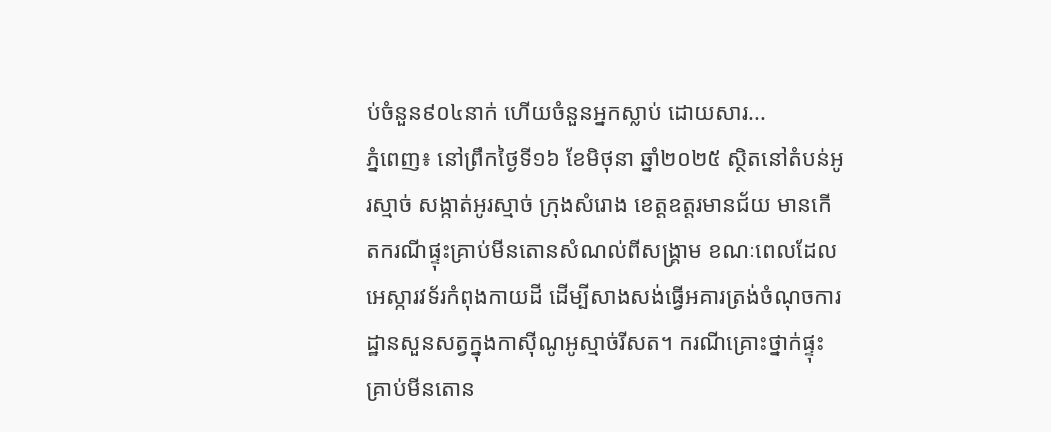ប់ចំនួន៩០៤នាក់ ហើយចំនួនអ្នកស្លាប់ ដោយសារ...
ភ្នំពេញ៖ នៅព្រឹកថ្ងៃទី១៦ ខែមិថុនា ឆ្នាំ២០២៥ ស្ថិតនៅតំបន់អូរស្មាច់ សង្កាត់អូរស្មាច់ ក្រុងសំរោង ខេត្តឧត្តរមានជ័យ មានកើតករណីផ្ទុះគ្រាប់មីនតោនសំណល់ពីសង្គ្រាម ខណៈពេលដែលអេស្ការវទ័រកំពុងកាយដី ដើម្បីសាងសង់ធ្វើអគារត្រង់ចំណុចការដ្ឋានសួនសត្វក្នុងកាស៊ីណូអូស្មាច់រីសត។ ករណីគ្រោះថ្នាក់ផ្ទុះគ្រាប់មីនតោន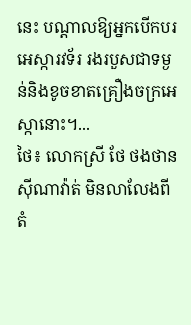នេះ បណ្តាលឱ្យអ្នកបើកបរអេស្ការវទ័រ រងរបួសជាទម្ងន់និងខូចខាតគ្រឿងចក្រអេស្កានោះ។...
ថៃ៖ លោកស្រី ថែ ថងថាន ស៊ីណាវ៉ាត់ មិនលាលែងពីតំ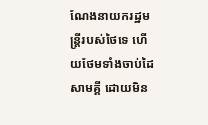ណែងនាយករដ្ឋមន្រ្តីរបស់ថៃទេ ហើយថែមទាំងចាប់ដៃសាមគ្គី ដោយមិន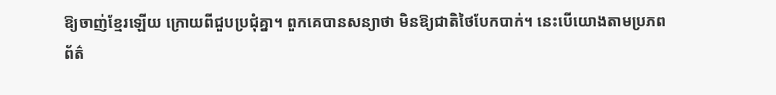ឱ្យចាញ់ខ្មែរឡើយ ក្រោយពីជួបប្រជុំគ្នា។ ពួកគេបានសន្យាថា មិនឱ្យជាតិថៃបែកបាក់។ នេះបើយោងតាមប្រភពព័ត៌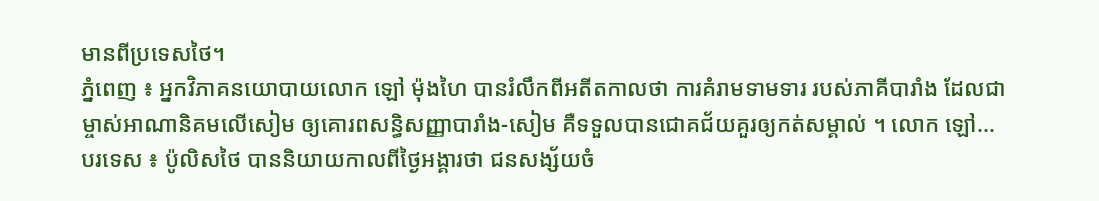មានពីប្រទេសថៃ។
ភ្នំពេញ ៖ អ្នកវិភាគនយោបាយលោក ឡៅ ម៉ុងហៃ បានរំលឹកពីអតីតកាលថា ការគំរាមទាមទារ របស់ភាគីបារាំង ដែលជាម្ចាស់អាណានិគមលើសៀម ឲ្យគោរពសន្ធិសញ្ញាបារាំង-សៀម គឺទទួលបានជោគជ័យគួរឲ្យកត់សម្គាល់ ។ លោក ឡៅ...
បរទេស ៖ ប៉ូលិសថៃ បាននិយាយកាលពីថ្ងៃអង្គារថា ជនសង្ស័យចំ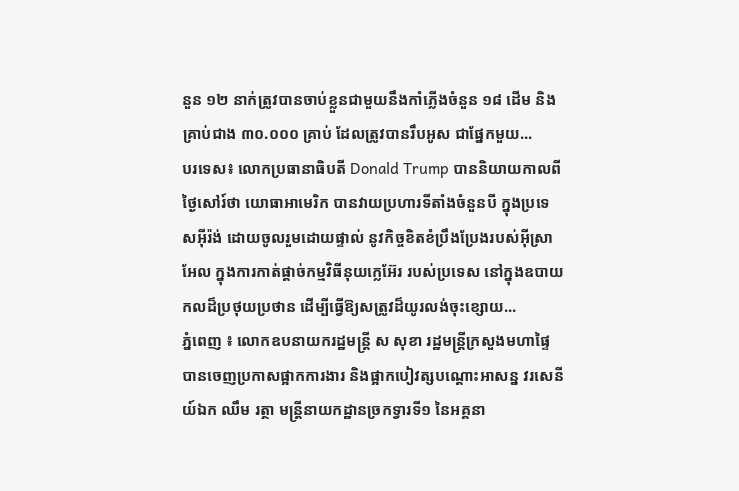នួន ១២ នាក់ត្រូវបានចាប់ខ្លួនជាមួយនឹងកាំភ្លើងចំនួន ១៨ ដើម និងគ្រាប់ជាង ៣០.០០០ គ្រាប់ ដែលត្រូវបានរឹបអូស ជាផ្នែកមួយ...
បរទេស៖ លោកប្រធានាធិបតី Donald Trump បាននិយាយកាលពីថ្ងៃសៅរ៍ថា យោធាអាមេរិក បានវាយប្រហារទីតាំងចំនួនបី ក្នុងប្រទេសអ៊ីរ៉ង់ ដោយចូលរួមដោយផ្ទាល់ នូវកិច្ចខិតខំប្រឹងប្រែងរបស់អ៊ីស្រាអែល ក្នុងការកាត់ផ្តាច់កម្មវិធីនុយក្លេអ៊ែរ របស់ប្រទេស នៅក្នុងឧបាយកលដ៏ប្រថុយប្រថាន ដើម្បីធ្វើឱ្យសត្រូវដ៏យូរលង់ចុះខ្សោយ...
ភ្នំពេញ ៖ លោកឧបនាយករដ្ឋមន្ដ្រី ស សុខា រដ្ឋមន្ដ្រីក្រសួងមហាផ្ទៃ បានចេញប្រកាសផ្អាកការងារ និងផ្អាកបៀវត្សបណ្ដោះអាសន្ន វរសេនីយ៍ឯក ឈឹម រត្ថា មន្ដ្រីនាយកដ្ឋានច្រកទ្វារទី១ នៃអគ្គនា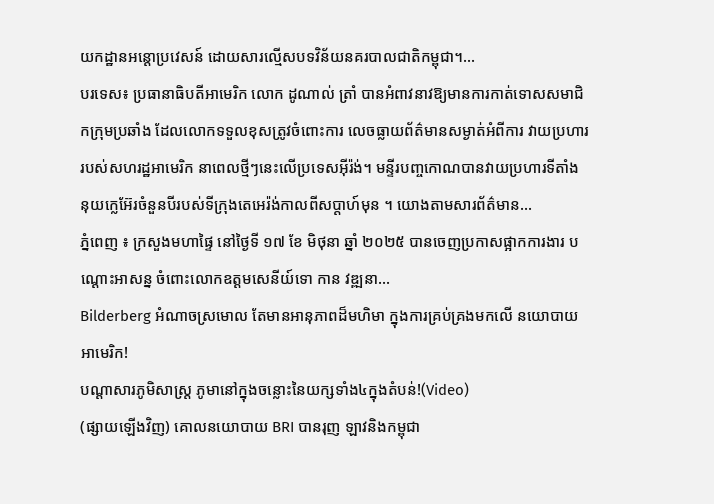យកដ្ឋានអន្ដោប្រវេសន៍ ដោយសារល្មើសបទវិន័យនគរបាលជាតិកម្ពុជា។...
បរទេស៖ ប្រធានាធិបតីអាមេរិក លោក ដូណាល់ ត្រាំ បានអំពាវនាវឱ្យមានការកាត់ទោសសមាជិកក្រុមប្រឆាំង ដែលលោកទទួលខុសត្រូវចំពោះការ លេចធ្លាយព័ត៌មានសម្ងាត់អំពីការ វាយប្រហាររបស់សហរដ្ឋអាមេរិក នាពេលថ្មីៗនេះលើប្រទេសអ៊ីរ៉ង់។ មន្ទីរបញ្ចកោណបានវាយប្រហារទីតាំង នុយក្លេអ៊ែរចំនួនបីរបស់ទីក្រុងតេអេរ៉ង់កាលពីសប្តាហ៍មុន ។ យោងតាមសារព័ត៌មាន...
ភ្នំពេញ ៖ ក្រសួងមហាផ្ទៃ នៅថ្ងៃទី ១៧ ខែ មិថុនា ឆ្នាំ ២០២៥ បានចេញប្រកាសផ្អាកការងារ បណ្ដោះអាសន្ន ចំពោះលោកឧត្ដមសេនីយ៍ទោ កាន វឌ្ឍនា...
Bilderberg អំណាចស្រមោល តែមានអានុភាពដ៏មហិមា ក្នុងការគ្រប់គ្រងមកលើ នយោបាយ អាមេរិក!
បណ្ដាសារភូមិសាស្រ្ត ភូមានៅក្នុងចន្លោះនៃយក្សទាំង៤ក្នុងតំបន់!(Video)
(ផ្សាយឡើងវិញ) គោលនយោបាយ BRI បានរុញ ឡាវនិងកម្ពុជា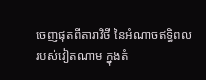ចេញផុតពីតារាវិថី នៃអំណាចឥទ្ធិពល របស់វៀតណាម ក្នុងតំ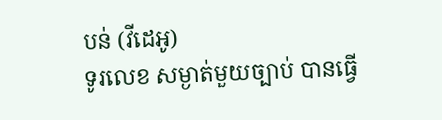បន់ (វីដេអូ)
ទូរលេខ សម្ងាត់មួយច្បាប់ បានធ្វើ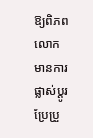ឱ្យពិភពលោក មានការផ្លាស់ប្ដូរ ប្រែប្រួ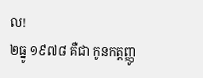ល!
២ធ្នូ ១៩៧៨ គឺជា កូនកត្តញ្ញូ